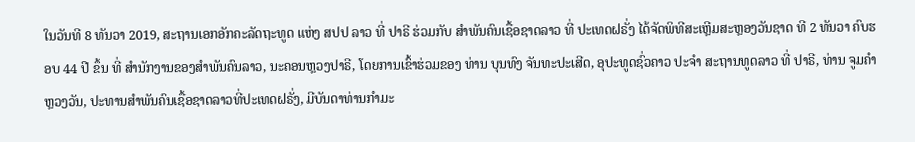ໃນວັນທີ 8 ທັນວາ 2019, ສະຖານເອກອັກຄະລັດຖະທູດ ແຫ່ງ ສປປ ລາວ ທີ່ ປາຣີ ຮ່ວມກັບ ສຳພັນຄົນເຊື້ອຊາດລາວ ທີ່ ປະເທດຝຣັ່ງ ໄດ້ຈັດພິທີສະເຫຼີມສະຫຼອງວັນຊາດ ທີ 2 ທັນວາ ຄົບຮອບ 44 ປີ ຂຶ້ນ ທີ່ ສຳນັກງານຂອງສຳພັນຄົນລາວ, ນະຄອນຫຼວງປາຣີ, ໂດຍການເຂົ້າຮ່ວມຂອງ ທ່ານ ບຸນທົງ ຈັນທະປະເສີດ, ອຸປະທູດຊົ່ວຄາວ ປະຈຳ ສະຖານທູດລາວ ທີ່ ປາຣີ, ທ່ານ ຈູມຄຳ ຫຼວງວັນ, ປະທານສຳພັນຄົນເຊື້ອຊາດລາວທີ່ປະເທດຝຣັ່ງ, ມີບັນດາທ່ານກຳມະ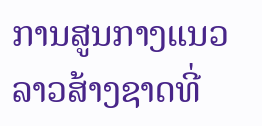ການສູນກາງແນວລາວສ້າງຊາດທີ່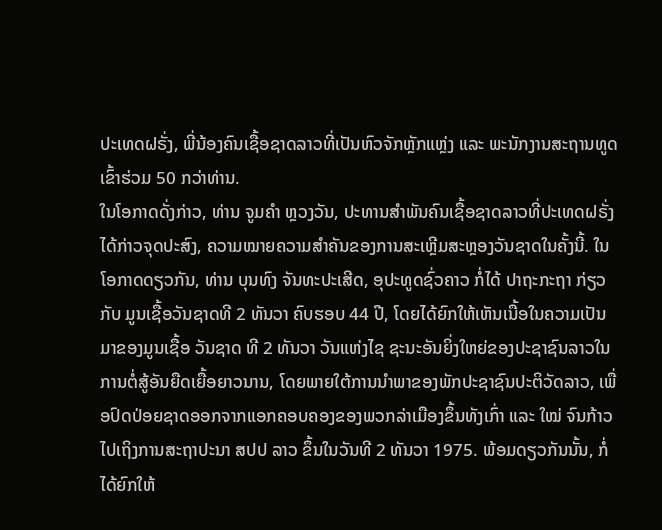ປະເທດຝຣັ່ງ, ພີ່ນ້ອງຄົນເຊື້ອຊາດລາວທີ່ເປັນຫົວຈັກຫຼັກແຫຼ່ງ ແລະ ພະນັກງານສະຖານທູດ ເຂົ້າຮ່ວມ 50 ກວ່າທ່ານ.
ໃນໂອກາດດັ່ງກ່າວ, ທ່ານ ຈູມຄຳ ຫຼວງວັນ, ປະທານສຳພັນຄົນເຊື້ອຊາດລາວທີ່ປະເທດຝຣັ່ງ ໄດ້ກ່າວຈຸດປະສົງ, ຄວາມໝາຍຄວາມສຳຄັນຂອງການສະເຫຼີມສະຫຼອງວັນຊາດໃນຄັ້ງນີ້. ໃນໂອກາດດຽວກັນ, ທ່ານ ບຸນທົງ ຈັນທະປະເສີດ, ອຸປະທູດຊົ່ວຄາວ ກໍ່ໄດ້ ປາຖະກະຖາ ກ່ຽວກັບ ມູນເຊື້ອວັນຊາດທີ 2 ທັນວາ ຄົບຮອບ 44 ປີ, ໂດຍໄດ້ຍົກໃຫ້ເຫັນເນື້ອໃນຄວາມເປັນມາຂອງມູນເຊື້ອ ວັນຊາດ ທີ 2 ທັນວາ ວັນແຫ່ງໄຊ ຊະນະອັນຍິ່ງໃຫຍ່ຂອງປະຊາຊົນລາວໃນການຕໍ່ສູ້ອັນຍືດເຍື້ອຍາວນານ, ໂດຍພາຍໃຕ້ການນຳພາຂອງພັກປະຊາຊົນປະຕິວັດລາວ, ເພື່ອປົດປ່ອຍຊາດອອກຈາກແອກຄອບຄອງຂອງພວກລ່າເມືອງຂຶ້ນທັງເກົ່າ ແລະ ໃໝ່ ຈົນກ້າວໄປເຖິງການສະຖາປະນາ ສປປ ລາວ ຂຶ້ນໃນວັນທີ 2 ທັນວາ 1975. ພ້ອມດຽວກັນນັ້ນ, ກໍ່ໄດ້ຍົກໃຫ້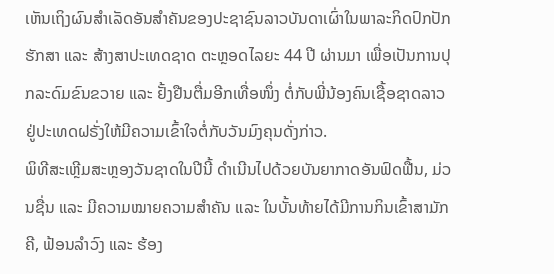ເຫັນເຖິງຜົນສຳເລັດອັນສຳຄັນຂອງປະຊາຊົນລາວບັນດາເຜົ່າໃນພາລະກິດປົກປັກຮັກສາ ແລະ ສ້າງສາປະເທດຊາດ ຕະຫຼອດໄລຍະ 44 ປີ ຜ່ານມາ ເພື່ອເປັນການປຸກລະດົມຂົນຂວາຍ ແລະ ຢັ້ງຢືນຕື່ມອີກເທື່ອໜຶ່ງ ຕໍ່ກັບພີ່ນ້ອງຄົນເຊື້ອຊາດລາວຢູ່ປະເທດຝຣັ່ງໃຫ້ມີຄວາມເຂົ້າໃຈຕໍ່ກັບວັນມົງຄຸນດັ່ງກ່າວ.
ພິທີສະເຫຼີມສະຫຼອງວັນຊາດໃນປີນີ້ ດຳເນີນໄປດ້ວຍບັນຍາກາດອັນຟົດຟື້ນ, ມ່ວນຊື່ນ ແລະ ມີຄວາມໝາຍຄວາມສຳຄັນ ແລະ ໃນບັ້ນທ້າຍໄດ້ມີການກິນເຂົ້າສາມັກຄີ, ຟ້ອນລຳວົງ ແລະ ຮ້ອງ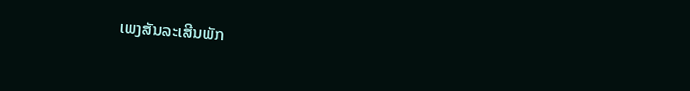ເພງສັນລະເສີນພັກ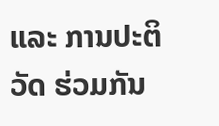ແລະ ການປະຕິວັດ ຮ່ວມກັນ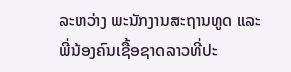ລະຫວ່າງ ພະນັກງານສະຖານທູດ ແລະ ພີ່ນ້ອງຄົນເຊື້ອຊາດລາວທີ່ປະ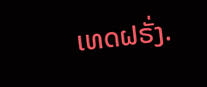ເທດຝຣັ່ງ.